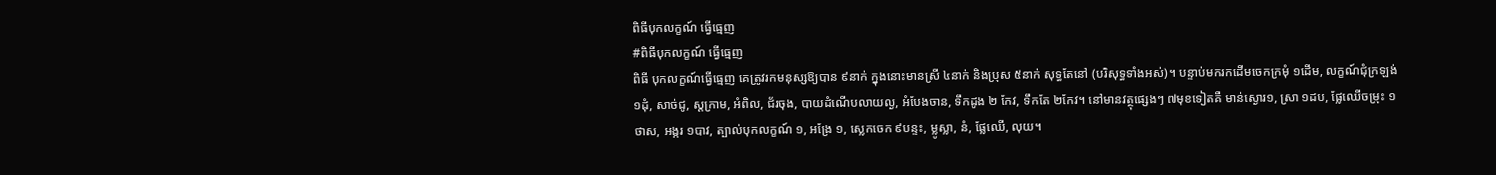ពិធីបុកលក្ខណ៍ ធ្វើធ្មេញ
#ពិធីបុកលក្ខណ៍ ធ្វើធ្មេញ
ពិធី បុកលក្ខណ៍ធ្វើធ្មេញ គេត្រូវរកមនុស្សឱ្យបាន ៩នាក់ ក្នុងនោះមានស្រី ៤នាក់ និងប្រុស ៥នាក់ សុទ្ធតែនៅ (បរិសុទ្ធទាំងអស់)។ បន្ទាប់មករកដើមចេកក្រមុំ ១ដើម, លក្ខណ៍ជុំក្រឡង់ ១ដុំ, សាច់ជូ, ស្ដក្រាម, អំពិល, ជ័រចុង, បាយដំណើបលាយល្ង, អំបែងចាន, ទឹកដូង ២ កែវ, ទឹកតែ ២កែវ។ នៅមានវត្ថុផ្សេងៗ ៧មុខទៀតគឺ មាន់ស្ងោរ១, ស្រា ១ដប, ផ្លែឈើចម្រុះ ១ ថាស, អង្ករ ១បាវ, ត្បាល់បុកលក្ខណ៍ ១, អង្រែ ១, ស្លេកចេក ៩បន្ទះ, ម្លូស្លា, នំ, ផ្លែឈើ, លុយ។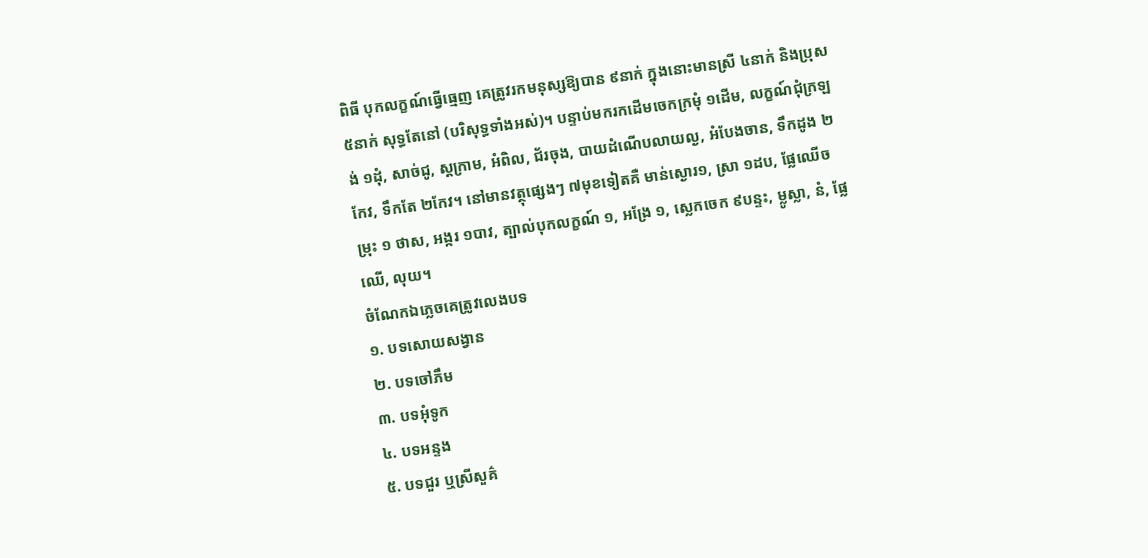ពិធី បុកលក្ខណ៍ធ្វើធ្មេញ គេត្រូវរកមនុស្សឱ្យបាន ៩នាក់ ក្នុងនោះមានស្រី ៤នាក់ និងប្រុស ៥នាក់ សុទ្ធតែនៅ (បរិសុទ្ធទាំងអស់)។ បន្ទាប់មករកដើមចេកក្រមុំ ១ដើម, លក្ខណ៍ជុំក្រឡង់ ១ដុំ, សាច់ជូ, ស្ដក្រាម, អំពិល, ជ័រចុង, បាយដំណើបលាយល្ង, អំបែងចាន, ទឹកដូង ២ កែវ, ទឹកតែ ២កែវ។ នៅមានវត្ថុផ្សេងៗ ៧មុខទៀតគឺ មាន់ស្ងោរ១, ស្រា ១ដប, ផ្លែឈើចម្រុះ ១ ថាស, អង្ករ ១បាវ, ត្បាល់បុកលក្ខណ៍ ១, អង្រែ ១, ស្លេកចេក ៩បន្ទះ, ម្លូស្លា, នំ, ផ្លែឈើ, លុយ។
ចំណែកឯភ្លេចគេត្រូវលេងបទ
១. បទសោយសង្វាន
២. បទចៅភឹម
៣. បទអុំទូក
៤. បទអន្ទង
៥. បទជួរ ឬស្រីសួគ៌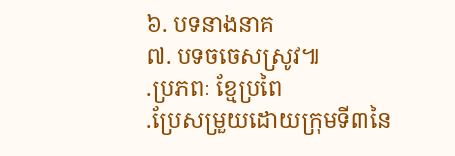៦. បទនាងនាគ
៧. បទចចេសស្រូវ៕
.ប្រភពៈ ខ្មែប្រពៃ
.ប្រែសម្រួយដោយក្រុមទី៣នៃ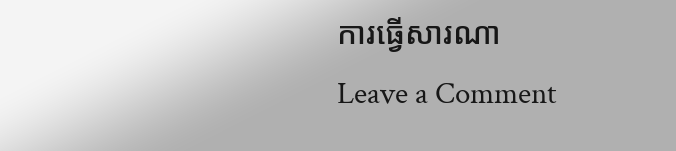ការធ្វើសារណា
Leave a Comment